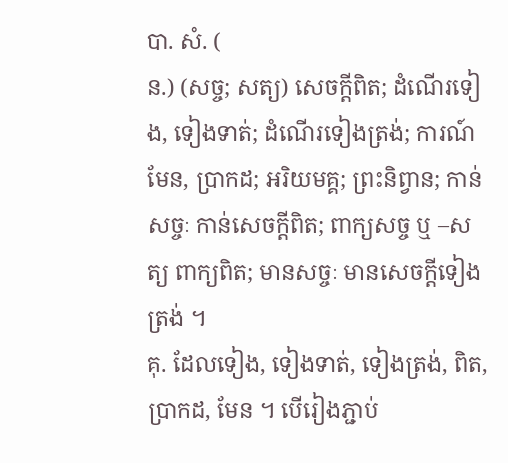បា. សំ. (
ន.) (សច្ច; សត្យ) សេចក្ដីពិត; ដំណើរទៀង, ទៀងទាត់; ដំណើរទៀងត្រង់; ការណ៍មែន, ប្រាកដ; អរិយមគ្គ; ព្រះនិព្វាន; កាន់សច្ចៈ កាន់សេចក្ដីពិត; ពាក្យសច្ច ឬ –សត្យ ពាក្យពិត; មានសច្ចៈ មានសេចក្ដីទៀងត្រង់ ។
គុ. ដែលទៀង, ទៀងទាត់, ទៀងត្រង់, ពិត, ប្រាកដ, មែន ។ បើរៀងភ្ជាប់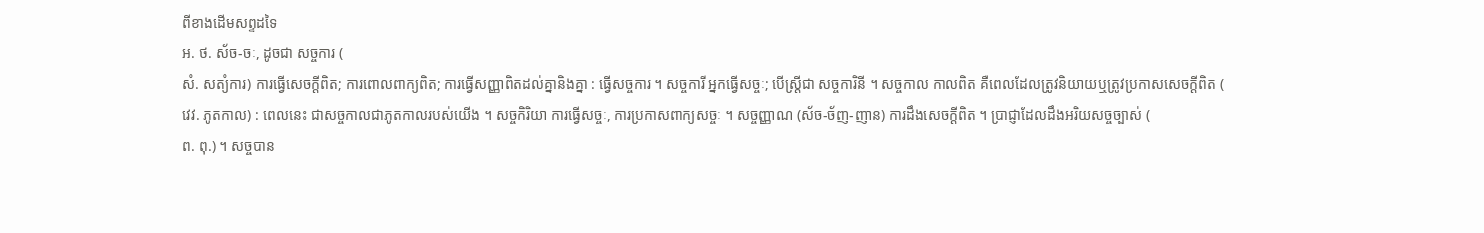ពីខាងដើមសព្ទដទៃ
អ. ថ. ស័ច-ចៈ, ដូចជា សច្ចការ (
សំ. សត្យំការ) ការធ្វើសេចក្ដីពិត; ការពោលពាក្យពិត; ការធ្វើសញ្ញាពិតដល់គ្នានិងគ្នា : ធ្វើសច្ចការ ។ សច្ចការី អ្នកធ្វើសច្ចៈ; បើស្ត្រីជា សច្ចការិនី ។ សច្ចកាល កាលពិត គឺពេលដែលត្រូវនិយាយឬត្រូវប្រកាសសេចក្ដីពិត (
វេវ. ភូតកាល) : ពេលនេះ ជាសច្ចកាលជាភូតកាលរបស់យើង ។ សច្ចកិរិយា ការធ្វើសច្ចៈ, ការប្រកាសពាក្យសច្ចៈ ។ សច្ចញ្ញាណ (ស័ច-ច័ញ-ញាន) ការដឹងសេចក្ដីពិត ។ ប្រាជ្ញាដែលដឹងអរិយសច្ចច្បាស់ (
ព. ពុ.) ។ សច្ចបាន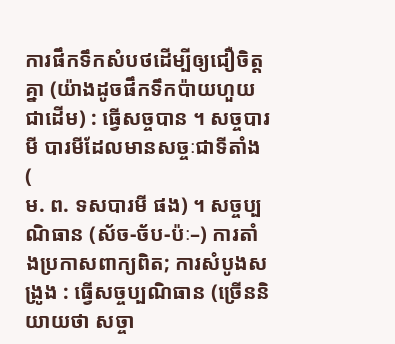ការផឹកទឹកសំបថដើម្បីឲ្យជឿចិត្តគ្នា (យ៉ាងដូចផឹកទឹកប៉ាយហួយជាដើម) : ធ្វើសច្ចបាន ។ សច្ចបារមី បារមីដែលមានសច្ចៈជាទីតាំង (
ម. ព. ទសបារមី ផង) ។ សច្ចប្បណិធាន (ស័ច-ច័ប-ប៉ៈ–) ការតាំងប្រកាសពាក្យពិត; ការសំបូងសង្រូង : ធ្វើសច្ចប្បណិធាន (ច្រើននិយាយថា សច្ចា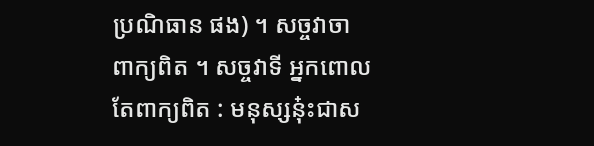ប្រណិធាន ផង) ។ សច្ចវាចា ពាក្យពិត ។ សច្ចវាទី អ្នកពោលតែពាក្យពិត : មនុស្សនុ៎ះជាស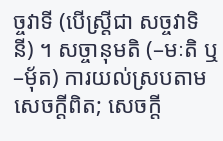ច្ចវាទី (បើស្ត្រីជា សច្ចវាទិនី) ។ សច្ចានុមតិ (–មៈតិ ឬ –មុ័ត) ការយល់ស្របតាមសេចក្ដីពិត; សេចក្ដី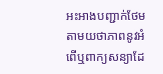អះអាងបញ្ជាក់ថែមតាមយថាភាពនូវអំពើឬពាក្យសន្យាដែ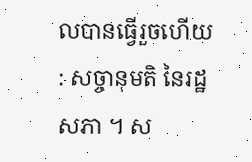លបានធ្វើរួចហើយ : សច្ចានុមតិ នៃរដ្ឋសភា ។ ស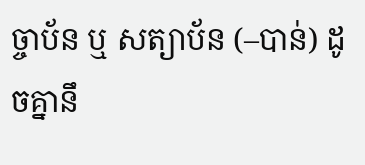ច្ចាប័ន ឬ សត្យាប័ន (–បាន់) ដូចគ្នានឹ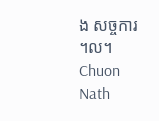ង សច្ចការ ។ល។
Chuon Nath